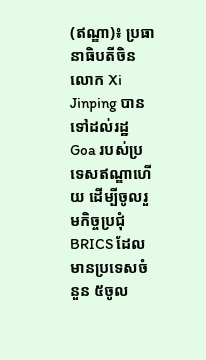(ឥណ្ឌា)៖ ប្រធានាធិបតីចិន លោក Xi Jinping បានទៅដល់រដ្ឋ Goa របស់ប្រទេសឥណ្ឌាហើយ ដើម្បីចូលរួមកិច្ចប្រជុំ BRICS ដែលមានប្រទេសចំនួន ៥ចូល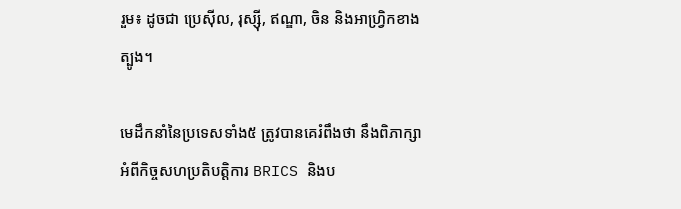រួម៖ ដូចជា ប្រេស៊ីល, រុស្ស៊ី, ឥណ្ឌា, ចិន និងអាហ្រ្វិកខាងត្បូង។

មេដឹកនាំនៃប្រទេសទាំង៥ ត្រូវបានគេរំពឹងថា នឹងពិភាក្សាអំពីកិច្ចសហប្រតិបត្តិការ BRICS និងប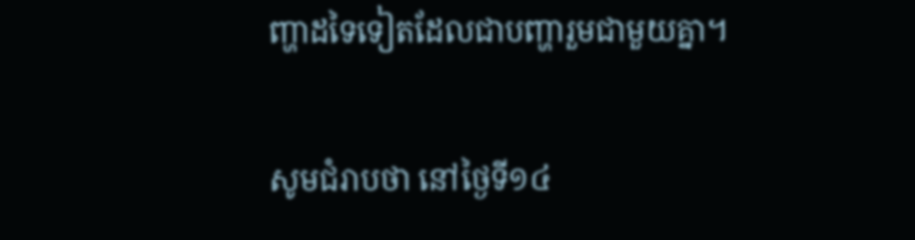ញ្ហាដទៃទៀតដែលជាបញ្ហារួមជាមួយគ្នា។

សូមជំរាបថា នៅថ្ងៃទី១៤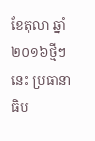ខែតុលា ឆ្នាំ២០១៦ថ្មីៗនេះ ប្រធានាធិប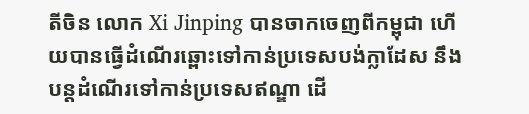តីចិន លោក Xi Jinping បានចាកចេញពីកម្ពុជា ហើយបានធ្វើដំណើរឆ្ពោះទៅកាន់ប្រទេសបង់ក្លាដែស នឹងបន្តដំណើរទៅកាន់ប្រទេសឥណ្ឌា ដើ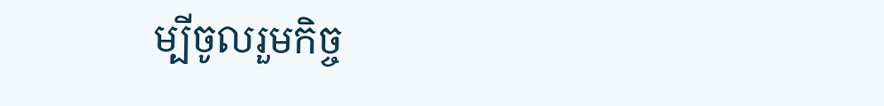ម្បីចូលរួមកិច្ច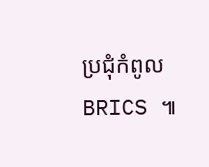ប្រជុំកំពូល BRICS ៕